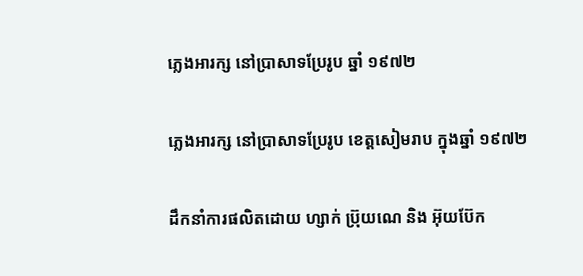ភ្លេងអារក្ស នៅប្រាសាទប្រែរូប ឆ្នាំ ១៩៧២

ភ្លេងអារក្ស នៅប្រាសាទប្រែរូប ខេត្តសៀមរាប ក្នុងឆ្នាំ ១៩៧២

ដឹកនាំការផលិតដោយ ហ្សាក់ ប្រ៊ុយណេ និង អ៊ុយប៊ែក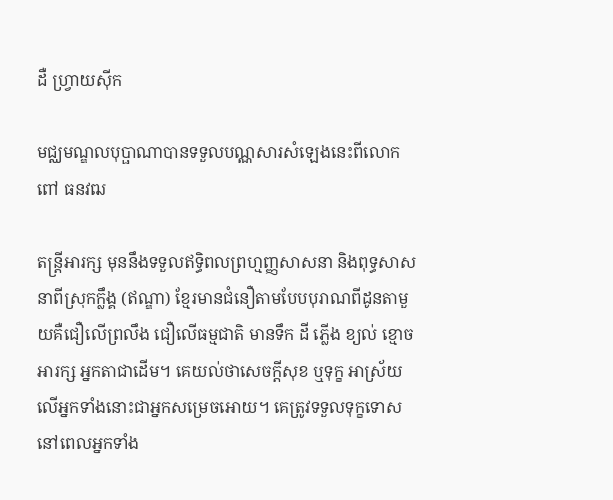ដឺ ហ្វ្រាយស៊ីក

មជ្ឈមណ្ឌលបុប្ផាណាបានទទួលបណ្ណសារសំឡេងនេះពីលោក ពៅ ធនវឍ

តន្រ្ដីអារក្ស មុននឹងទទួលឥទ្ធិពលព្រហ្មញ្ញសាសនា និងពុទ្ធសាសនាពីស្រុកក្លឹង្គ (ឥណ្ឌា) ខ្មែរមានជំនឿតាមបែបបុរាណពីដូនតាមួយគឺជឿលើព្រលឹង ជឿលើធម្មជាតិ មានទឹក ដី ភ្លើង ខ្យល់ ខ្មោច អារក្ស អ្នកតាជាដើម។ គេយល់ថាសេចក្ដីសុខ ឬទុក្ខ អាស្រ័យលើអ្នកទាំងនោះជាអ្នកសម្រេចអោយ។ គេត្រូវទទួលទុក្ខទោសនៅពេលអ្នកទាំង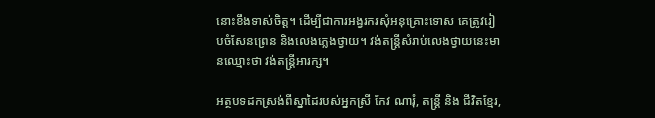នោះខឹងទាស់ចិត្ត។ ដើម្បីជាការអង្វរករសុំអនុគ្រោះទោស គេត្រូវរៀបចំសែនព្រេន និងលេងភ្លេងថ្វាយ។ វង់តន្រ្ដីសំរាប់លេងថ្វាយនេះមានឈ្មោះថា វង់តន្រ្ដីអារក្ស។

អត្ថបទដកស្រង់ពីស្នាដៃរបស់អ្នកស្រី កែវ ណារុំ, តន្រ្ដី និង ជីវិតខ្មែរ,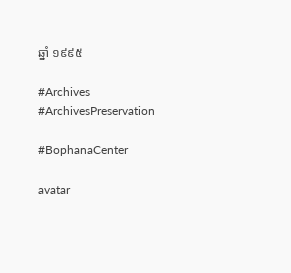ឆ្នាំ ១៩៩៥

#Archives #ArchivesPreservation

#BophanaCenter

avatar